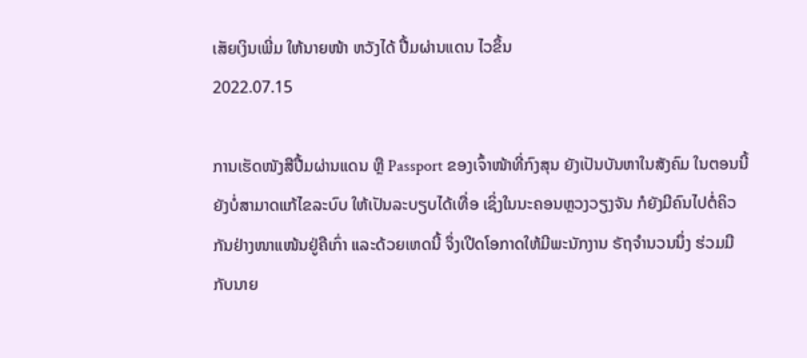ເສັຍເງິນເພີ່ມ ໃຫ້ນາຍໜ້າ ຫວັງໄດ້ ປື້ມຜ່ານແດນ ໄວຂຶ້ນ
2022.07.15

ການເຮັດໜັງສືປື້ມຜ່ານແດນ ຫຼື Passport ຂອງເຈົ້າໜ້າທີ່ກົງສຸນ ຍັງເປັນບັນຫາໃນສັງຄົມ ໃນຕອນນີ້ ຍັງບໍ່ສາມາດແກ້ໄຂລະບົບ ໃຫ້ເປັນລະບຽບໄດ້ເທື່ອ ເຊິ່ງໃນນະຄອນຫຼວງວຽງຈັນ ກໍຍັງມີຄົນໄປຕໍ່ຄິວກັນຢ່າງໜາແໜ້ນຢູ່ຄືເກົ່າ ແລະດ້ວຍເຫດນີ້ ຈຶ່ງເປີດໂອກາດໃຫ້ມີພະນັກງານ ຣັຖຈໍານວນນຶ່ງ ຮ່ວມມືກັບນາຍ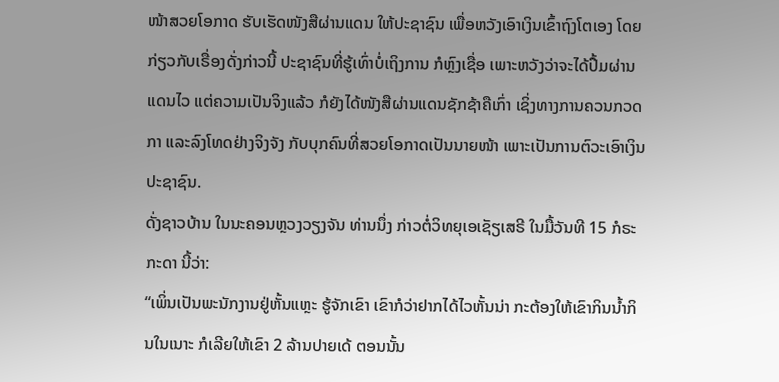ໜ້າສວຍໂອກາດ ຮັບເຮັດໜັງສືຜ່ານແດນ ໃຫ້ປະຊາຊົນ ເພື່ອຫວັງເອົາເງິນເຂົ້າຖົງໂຕເອງ ໂດຍກ່ຽວກັບເຣື່ອງດັ່ງກ່າວນີ້ ປະຊາຊົນທີ່ຮູ້ເທົ່າບໍ່ເຖິງການ ກໍຫຼົງເຊື່ອ ເພາະຫວັງວ່າຈະໄດ້ປື້ມຜ່ານແດນໄວ ແຕ່ຄວາມເປັນຈິງແລ້ວ ກໍຍັງໄດ້ໜັງສືຜ່ານແດນຊັກຊ້າຄືເກົ່າ ເຊິ່ງທາງການຄວນກວດກາ ແລະລົງໂທດຢ່າງຈິງຈັງ ກັບບຸກຄົນທີ່ສວຍໂອກາດເປັນນາຍໜ້າ ເພາະເປັນການຕົວະເອົາເງິນປະຊາຊົນ.
ດັ່ງຊາວບ້ານ ໃນນະຄອນຫຼວງວຽງຈັນ ທ່ານນຶ່ງ ກ່າວຕໍ່ວິທຍຸເອເຊັຽເສຣີ ໃນມື້ວັນທີ 15 ກໍຣະກະດາ ນີ້ວ່າ:
“ເພິ່ນເປັນພະນັກງານຢູ່ຫັ້ນແຫຼະ ຮູ້ຈັກເຂົາ ເຂົາກໍວ່າຢາກໄດ້ໄວຫັ້ນນ່າ ກະຕ້ອງໃຫ້ເຂົາກິນນໍ້າກິນໃນເນາະ ກໍເລີຍໃຫ້ເຂົາ 2 ລ້ານປາຍເດ້ ຕອນນັ້ນ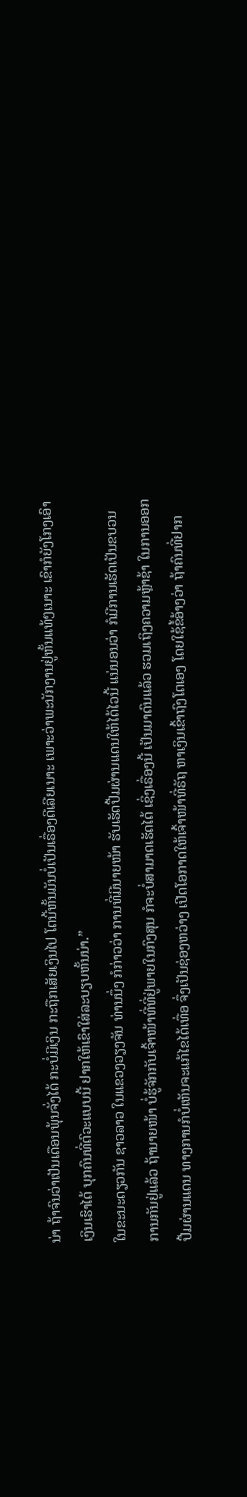ນ່າ ຖ້າຈົນວ່າເປັນເດືອນພຸ້ນຈັ່ງໄດ້ ກະບໍ່ມີເງິນ ກະຖືກເສັຍເງິນໄປ ໂຕນີ້ຫັ້ນມັນບໍ່ເປັນເຣື່ອງດີເລີຍເນາະ ເພາະວ່າພະນັກງານຢູ່ຫັ້ນແທ້ໆເນາະ ເຂົາກໍຍັງໂກງເອົາເງິນເຮົາໄດ້ ບຸກຄົນທີ່ຕົວະແບບນີ້ ຢາກໃຫ້ເຂົາໃສ່ລະບຽບຫັ້ນນ່າ.”
ໃນຂະນະດຽວກັນ ຊາວລາວ ໃນແຂວງວຽງຈັນ ທ່ານນຶ່ງ ກໍກ່າວວ່າ ການທີ່ມີນາຍໜ້າ ຮັບເຮັດປື້ມຜ່ານແດນໃຫ້ໄດ້ໄວນີ້ ແນ່ນອນວ່າ ກໍມີການເຮັດເປັນຂບວນການກັນຢູ່ແລ້ວ ຖ້ານາຍໜ້າ ບໍ່ຮູ້ຈັກກັບເຈົ້າໜ້າທີ່ທີ່ຢູ່ພາຍໃນກົງສຸນ ກໍຈະບໍ່ສາມາດເຮັດໄດ້ ເຊິ່ງເຣື່ອງນີ້ ເປັນມາດົນແລ້ວ ຮວມເຖິງຄວາມຫຼ້າຊ້າ ໃນການອອກປື້ມຜ່ານແດນ ທາງການກໍບໍ່ເຫັນຈະແກ້ໄຂໄດ້ເທື່ອ ຈຶ່ງເປັນຊ່ອງຫວ່າງ ເປີດໂອກາດໃຫ້ເຈົ້າໜ້າທີ່ຣັຖ ຫາເງິນເຂົ້າຖົງໂຕເອງ ໂດຍໃຊ້ຂໍ້ອ້າງວ່າ ຖ້າຄົນທີ່ຢາກ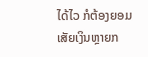ໄດ້ໄວ ກໍຕ້ອງຍອມເສັຍເງິນຫຼາຍກ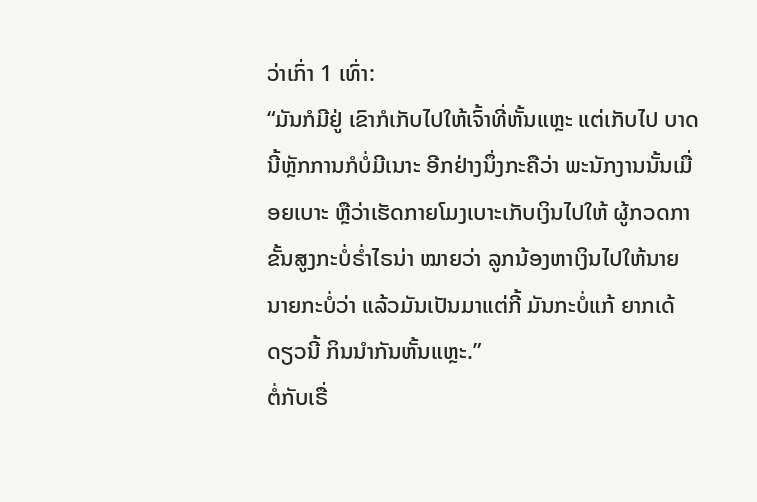ວ່າເກົ່າ 1 ເທົ່າ:
“ມັນກໍມີຢູ່ ເຂົາກໍເກັບໄປໃຫ້ເຈົ້າທີ່ຫັ້ນແຫຼະ ແຕ່ເກັບໄປ ບາດນີ້ຫຼັກການກໍບໍ່ມີເນາະ ອີກຢ່າງນຶ່ງກະຄືວ່າ ພະນັກງານນັ້ນເມື່ອຍເບາະ ຫຼືວ່າເຮັດກາຍໂມງເບາະເກັບເງິນໄປໃຫ້ ຜູ້ກວດກາຂັ້ນສູງກະບໍ່ຣໍ່າໄຣນ່າ ໝາຍວ່າ ລູກນ້ອງຫາເງິນໄປໃຫ້ນາຍ ນາຍກະບໍ່ວ່າ ແລ້ວມັນເປັນມາແຕ່ກີ້ ມັນກະບໍ່ແກ້ ຍາກເດ້ດຽວນີ້ ກິນນໍາກັນຫັ້ນແຫຼະ.”
ຕໍ່ກັບເຣື່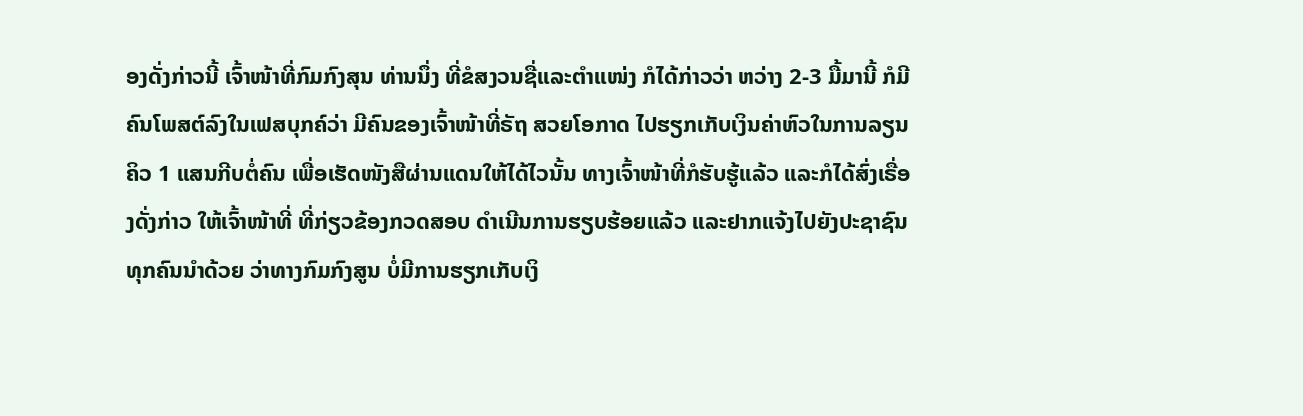ອງດັ່ງກ່າວນີ້ ເຈົ້າໜ້າທີ່ກົມກົງສຸນ ທ່ານນຶ່ງ ທີ່ຂໍສງວນຊື່ແລະຕໍາແໜ່ງ ກໍໄດ້ກ່າວວ່າ ຫວ່າງ 2-3 ມື້ມານີ້ ກໍມີຄົນໂພສຕ໌ລົງໃນເຟສບຸກຄ໌ວ່າ ມີຄົນຂອງເຈົ້າໜ້າທີ່ຣັຖ ສວຍໂອກາດ ໄປຮຽກເກັບເງິນຄ່າຫົວໃນການລຽນຄິວ 1 ແສນກີບຕໍ່ຄົນ ເພື່ອເຮັດໜັງສືຜ່ານແດນໃຫ້ໄດ້ໄວນັ້ນ ທາງເຈົ້າໜ້າທີ່ກໍຮັບຮູ້ແລ້ວ ແລະກໍໄດ້ສົ່ງເຣື່ອງດັ່ງກ່າວ ໃຫ້ເຈົ້າໜ້າທີ່ ທີ່ກ່ຽວຂ້ອງກວດສອບ ດໍາເນີນການຮຽບຮ້ອຍແລ້ວ ແລະຢາກແຈ້ງໄປຍັງປະຊາຊົນ ທຸກຄົນນໍາດ້ວຍ ວ່າທາງກົມກົງສູນ ບໍ່ມີການຮຽກເກັບເງິ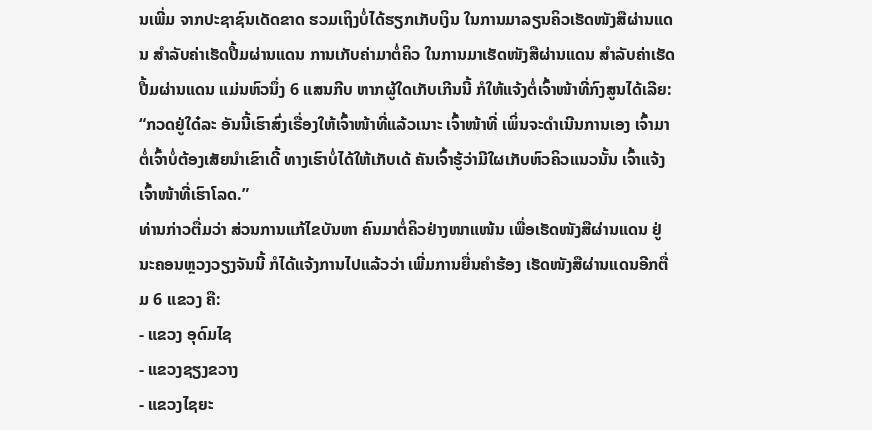ນເພີ່ມ ຈາກປະຊາຊົນເດັດຂາດ ຮວມເຖິງບໍ່ໄດ້ຮຽກເກັບເງິນ ໃນການມາລຽນຄິວເຮັດໜັງສືຜ່ານແດນ ສໍາລັບຄ່າເຮັດປື້ມຜ່ານແດນ ການເກັບຄ່າມາຕໍ່ຄິວ ໃນການມາເຮັດໜັງສືຜ່ານແດນ ສໍາລັບຄ່າເຮັດປື້ມຜ່ານແດນ ແມ່ນຫົວນຶ່ງ 6 ແສນກີບ ຫາກຜູ້ໃດເກັບເກີນນີ້ ກໍໃຫ້ແຈ້ງຕໍ່ເຈົ້າໜ້າທີ່ກົງສູນໄດ້ເລີຍ:
“ກວດຢູ່ໃດ໋ລະ ອັນນີ້ເຮົາສົ່ງເຣື່ອງໃຫ້ເຈົ້າໜ້າທີ່ແລ້ວເນາະ ເຈົ້າໜ້າທີ່ ເພິ່ນຈະດໍາເນີນການເອງ ເຈົ້າມາຕໍ່ເຈົ້າບໍ່ຕ້ອງເສັຍນໍາເຂົາເດີ້ ທາງເຮົາບໍ່ໄດ້ໃຫ້ເກັບເດ້ ຄັນເຈົ້າຮູ້ວ່າມີໃຜເກັບຫົວຄິວແນວນັ້ນ ເຈົ້າແຈ້ງເຈົ້າໜ້າທີ່ເຮົາໂລດ.”
ທ່ານກ່າວຕື່ມວ່າ ສ່ວນການແກ້ໄຂບັນຫາ ຄົນມາຕໍ່ຄິວຢ່າງໜາແໜ້ນ ເພື່ອເຮັດໜັງສືຜ່ານແດນ ຢູ່ນະຄອນຫຼວງວຽງຈັນນີ້ ກໍໄດ້ແຈ້ງການໄປແລ້ວວ່າ ເພີ່ມການຍື່ນຄໍາຮ້ອງ ເຮັດໜັງສືຜ່ານແດນອີກຕື່ມ 6 ແຂວງ ຄື:
- ແຂວງ ອຸດົມໄຊ
- ແຂວງຊຽງຂວາງ
- ແຂວງໄຊຍະ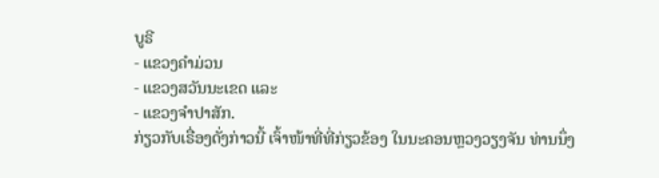ບູຣີ
- ແຂວງຄໍາມ່ວນ
- ແຂວງສວັນນະເຂດ ແລະ
- ແຂວງຈໍາປາສັກ.
ກ່ຽວກັບເຣື່ອງດັ່ງກ່າວນີ້ ເຈົ້າໜ້າທີ່ທີ່ກ່ຽວຂ້ອງ ໃນນະຄອນຫຼວງວຽງຈັນ ທ່ານນຶ່ງ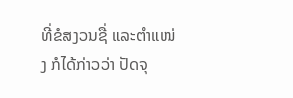ທີ່ຂໍສງວນຊື່ ແລະຕໍາແໜ່ງ ກໍໄດ້ກ່າວວ່າ ປັດຈຸ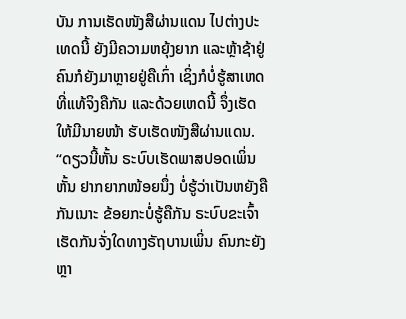ບັນ ການເຮັດໜັງສືຜ່ານແດນ ໄປຕ່າງປະເທດນີ້ ຍັງມີຄວາມຫຍຸ້ງຍາກ ແລະຫຼ້າຊ້າຢູ່ ຄົນກໍຍັງມາຫຼາຍຢູ່ຄືເກົ່າ ເຊິ່ງກໍບໍ່ຮູ້ສາເຫດທີ່ແທ້ຈິງຄືກັນ ແລະດ້ວຍເຫດນີ້ ຈຶ່ງເຮັດໃຫ້ມີນາຍໜ້າ ຮັບເຮັດໜັງສືຜ່ານແດນ.
“ດຽວນີ້ຫັ້ນ ຣະບົບເຮັດພາສປອດເພິ່ນຫັ້ນ ຢາກຍາກໜ້ອຍນຶ່ງ ບໍ່ຮູ້ວ່າເປັນຫຍັງຄືກັນເນາະ ຂ້ອຍກະບໍ່ຮູ້ຄືກັນ ຣະບົບຂະເຈົ້າເຮັດກັນຈັ່ງໃດທາງຣັຖບານເພິ່ນ ຄົນກະຍັງຫຼາ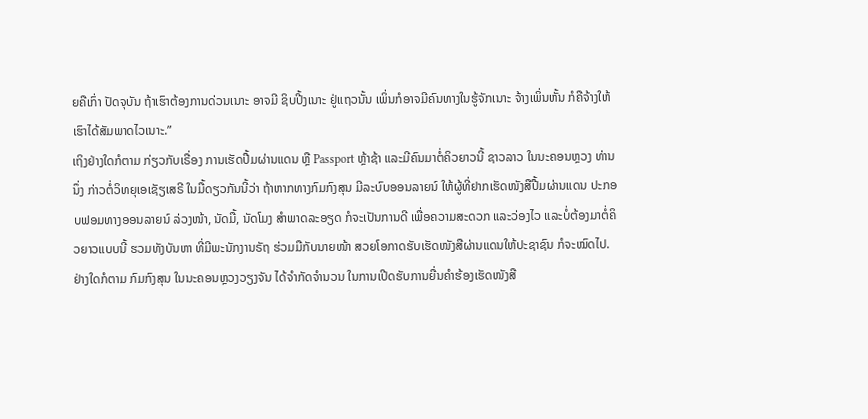ຍຄືເກົ່າ ປັດຈຸບັນ ຖ້າເຮົາຕ້ອງການດ່ວນເນາະ ອາຈມີ ຊິບປີ້ງເນາະ ຢູ່ແຖວນັ້ນ ເພິ່ນກໍອາຈມີຄົນທາງໃນຮູ້ຈັກເນາະ ຈ້າງເພິ່ນຫັ້ນ ກໍຄືຈ້າງໃຫ້ເຮົາໄດ້ສັມພາດໄວເນາະ.”
ເຖິງຢ່າງໃດກໍຕາມ ກ່ຽວກັບເຣື່ອງ ການເຮັດປື້ມຜ່ານແດນ ຫຼື Passport ຫຼ້າຊ້າ ແລະມີຄົນມາຕໍ່ຄິວຍາວນີ້ ຊາວລາວ ໃນນະຄອນຫຼວງ ທ່ານນຶ່ງ ກ່າວຕໍ່ວິທຍຸເອເຊັຽເສຣີ ໃນມື້ດຽວກັນນີ້ວ່າ ຖ້າຫາກທາງກົມກົງສຸນ ມີລະບົບອອນລາຍນ໌ ໃຫ້ຜູ້ທີ່ຢາກເຮັດໜັງສືປື້ມຜ່ານແດນ ປະກອບຟອມທາງອອນລາຍນ໌ ລ່ວງໜ້າ, ນັດມື້, ນັດໂມງ ສໍາພາດລະອຽດ ກໍຈະເປັນການດີ ເພື່ອຄວາມສະດວກ ແລະວ່ອງໄວ ແລະບໍ່ຕ້ອງມາຕໍ່ຄິວຍາວແບບນີ້ ຮວມທັງບັນຫາ ທີ່ມີພະນັກງານຣັຖ ຮ່ວມມືກັບນາຍໜ້າ ສວຍໂອກາດຮັບເຮັດໜັງສືຜ່ານແດນໃຫ້ປະຊາຊົນ ກໍຈະໝົດໄປ.
ຢ່າງໃດກໍຕາມ ກົມກົງສຸນ ໃນນະຄອນຫຼວງວຽງຈັນ ໄດ້ຈໍາກັດຈໍານວນ ໃນການເປີດຮັບການຍື່ນຄໍາຮ້ອງເຮັດໜັງສື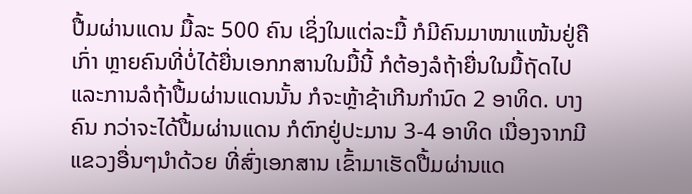ປື້ມຜ່ານແດນ ມື້ລະ 500 ຄົນ ເຊິ່ງໃນແຕ່ລະມື້ ກໍມີຄົນມາໜາແໜ້ນຢູ່ຄືເກົ່າ ຫຼາຍຄົນທີ່ບໍ່ໄດ້ຍື່ນເອກກສານໃນມື້ນີ້ ກໍຕ້ອງລໍຖ້າຍື່ນໃນມື້ຖັດໄປ ແລະການລໍຖ້າປື້ມຜ່ານແດນນັ້ນ ກໍຈະຫຼ້າຊ້າເກີນກໍານົດ 2 ອາທິດ. ບາງຄົນ ກວ່າຈະໄດ້ປື້ມຜ່ານແດນ ກໍຕົກຢູ່ປະມານ 3-4 ອາທິດ ເນື່ອງຈາກມີແຂວງອື່ນໆນໍາດ້ວຍ ທີ່ສົ່ງເອກສານ ເຂົ້າມາເຮັດປື້ມຜ່ານແດ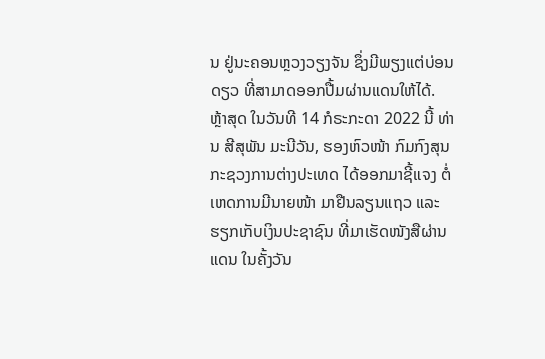ນ ຢູ່ນະຄອນຫຼວງວຽງຈັນ ຊຶ່ງມີພຽງແຕ່ບ່ອນດຽວ ທີ່ສາມາດອອກປື້ມຜ່ານແດນໃຫ້ໄດ້.
ຫຼ້າສຸດ ໃນວັນທີ 14 ກໍຣະກະດາ 2022 ນີ້ ທ່ານ ສີສຸພັນ ມະນີວັນ, ຮອງຫົວໜ້າ ກົມກົງສຸນ ກະຊວງການຕ່າງປະເທດ ໄດ້ອອກມາຊີ້ແຈງ ຕໍ່ເຫດການມີນາຍໜ້າ ມາຢືນລຽນແຖວ ແລະຮຽກເກັບເງິນປະຊາຊົນ ທີ່ມາເຮັດໜັງສືຜ່ານແດນ ໃນຄັ້ງວັນ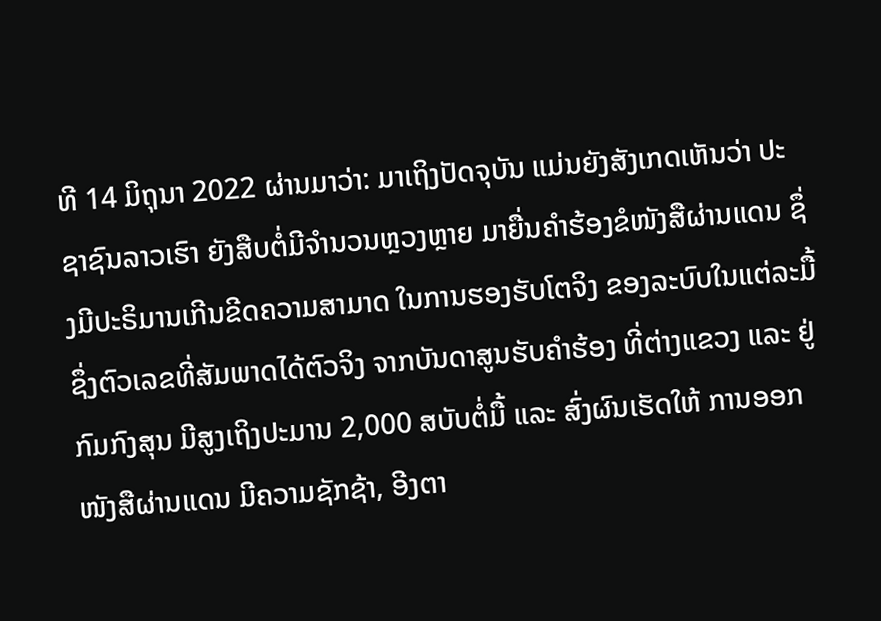ທີ 14 ມິຖຸນາ 2022 ຜ່ານມາວ່າ: ມາເຖິງປັດຈຸບັນ ແມ່ນຍັງສັງເກດເຫັນວ່າ ປະຊາຊົນລາວເຮົາ ຍັງສືບຕໍ່ມີຈໍານວນຫຼວງຫຼາຍ ມາຍື່ນຄໍາຮ້ອງຂໍໜັງສືຜ່ານແດນ ຊຶ່ງມີປະຣິມານເກີນຂີດຄວາມສາມາດ ໃນການຮອງຮັບໂຕຈິງ ຂອງລະບົບໃນແຕ່ລະມື້ ຊຶ່ງຕົວເລຂທີ່ສັມພາດໄດ້ຕົວຈິງ ຈາກບັນດາສູນຮັບຄຳຮ້ອງ ທີ່ຕ່າງແຂວງ ແລະ ຢູ່ກົມກົງສຸນ ມີສູງເຖິງປະມານ 2,000 ສບັບຕໍ່ມື້ ແລະ ສົ່ງຜົນເຮັດໃຫ້ ການອອກໜັງສືຜ່ານແດນ ມີຄວາມຊັກຊ້າ, ອີງຕາ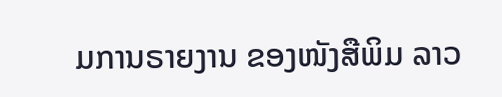ມການຣາຍງານ ຂອງໜັງສືພິມ ລາວ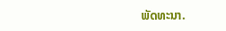ພັດທະນາ.